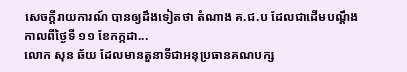សេចក្ដីរាយការណ៍ បានឲ្យដឹងទៀតថា តំណាង គ.ជ.ប ដែលជាដើមបណ្ដឹងកាលពីថ្ងៃទី ១១ ខែកក្កដា...
លោក សុន ឆ័យ ដែលមានតួនាទីជាអនុប្រធានគណបក្ស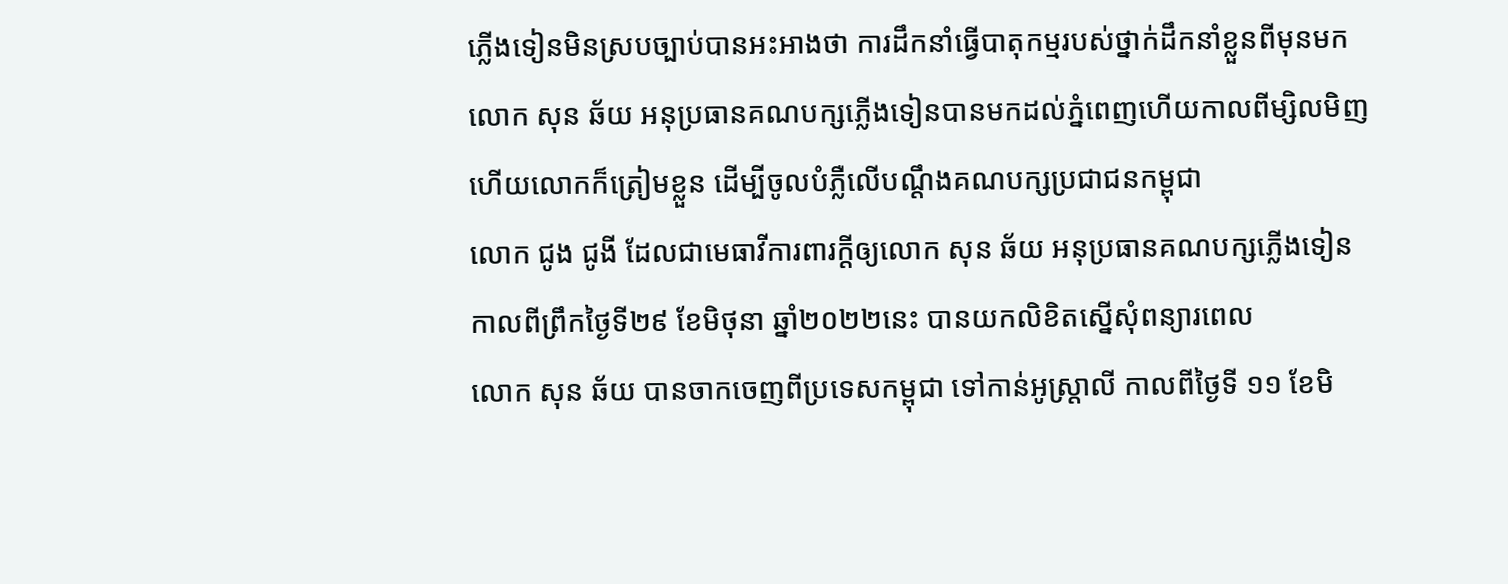ភ្លើងទៀនមិនស្របច្បាប់បានអះអាងថា ការដឹកនាំធ្វើបាតុកម្មរបស់ថ្នាក់ដឹកនាំខ្លួនពីមុនមក
លោក សុន ឆ័យ អនុប្រធានគណបក្សភ្លើងទៀនបានមកដល់ភ្នំពេញហើយកាលពីម្សិលមិញ ហើយលោកក៏ត្រៀមខ្លួន ដើម្បីចូលបំភ្លឺលើបណ្តឹងគណបក្សប្រជាជនកម្ពុជា
លោក ជូង ជូងី ដែលជាមេធាវីការពារក្តីឲ្យលោក សុន ឆ័យ អនុប្រធានគណបក្សភ្លើងទៀន កាលពីព្រឹកថ្ងៃទី២៩ ខែមិថុនា ឆ្នាំ២០២២នេះ បានយកលិខិតស្នើសុំពន្យារពេល
លោក សុន ឆ័យ បានចាកចេញពីប្រទេសកម្ពុជា ទៅកាន់អូស្រ្តាលី កាលពីថ្ងៃទី ១១ ខែមិ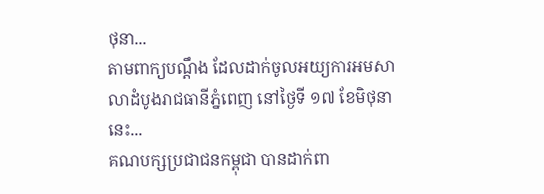ថុនា...
តាមពាក្យបណ្ដឹង ដែលដាក់ចូលអយ្យការអមសាលាដំបូងរាជធានីភ្នំពេញ នៅថ្ងៃទី ១៧ ខែមិថុនានេះ...
គណបក្សប្រជាជនកម្ពុជា បានដាក់ពា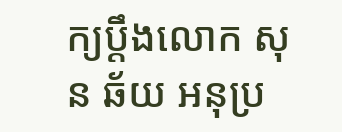ក្យប្តឹងលោក សុន ឆ័យ អនុប្រ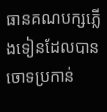ធានគណបក្សភ្លើងទៀនដែលបានចោទប្រកាន់